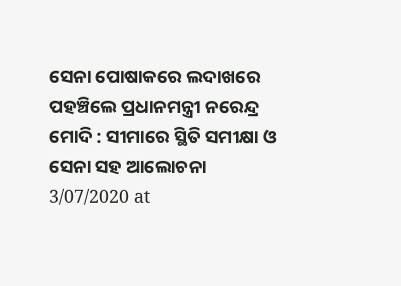ସେନା ପୋଷାକରେ ଲଦାଖରେ ପହଞ୍ଚିଲେ ପ୍ରଧାନମନ୍ତ୍ରୀ ନରେନ୍ଦ୍ର ମୋଦି : ସୀମାରେ ସ୍ଥିତି ସମୀକ୍ଷା ଓ ସେନା ସହ ଆଲୋଚନା
3/07/2020 at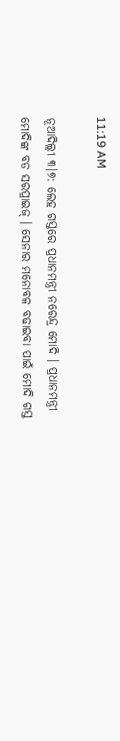11:19 AM

ନୂଆଦିଲ୍ଲୀ ୩।୭: ଲେହ ଗସ୍ତରେ ପ୍ରଧାନମନ୍ତ୍ରୀ ନରେନ୍ଦ୍ର ମୋଦି । ପ୍ରଧାନମନ୍ତ୍ରୀ ମୋଦିଙ୍କ ବଡ ସରପ୍ରାଇଜ୍ । ସେନାର ମନୋବଳ ବଢାଇବା ପାଇଁ ମୋଦି ଗସ୍ତ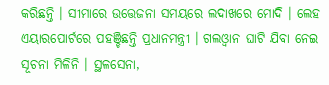କରିଛନ୍ତି । ସୀମାରେ ଉତ୍ତେଜନା ସମୟରେ ଲଦାଖରେ ମୋଦି । ଲେହ ଏୟାରପୋର୍ଟରେ ପହଞ୍ଚିଛନ୍ତି ପ୍ରଧାନମନ୍ତ୍ରୀ । ଗଲଓ୍ବାନ ଘାଟି ଯିବା ନେଇ ସୂଚନା ମିଳିନି । ସ୍ଥଳସେନା,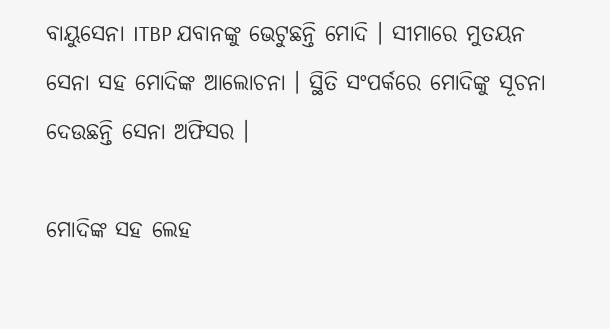ବାୟୁସେନା ITBP ଯବାନଙ୍କୁ ଭେଟୁଛନ୍ତି ମୋଦି । ସୀମାରେ ମୁତୟନ ସେନା ସହ ମୋଦିଙ୍କ ଆଲୋଚନା । ସ୍ଥିତି ସଂପର୍କରେ ମୋଦିଙ୍କୁ ସୂଚନା ଦେଉଛନ୍ତି ସେନା ଅଫିସର ।

ମୋଦିଙ୍କ ସହ ଲେହ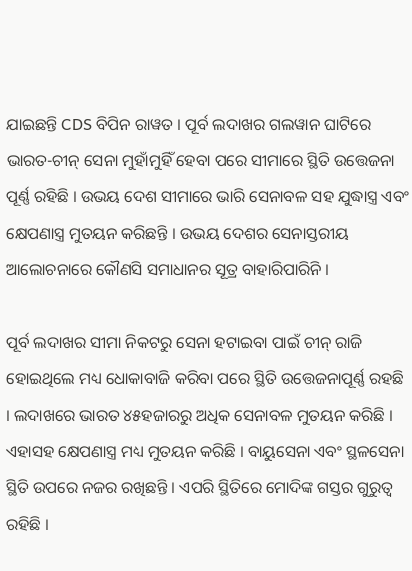ଯାଇଛନ୍ତି CDS ବିପିନ ରାୱତ । ପୂର୍ବ ଲଦାଖର ଗଲୱାନ ଘାଟିରେ ଭାରତ-ଚୀନ୍ ସେନା ମୁହାଁମୁହିଁ ହେବା ପରେ ସୀମାରେ ସ୍ଥିତି ଉତ୍ତେଜନା ପୂର୍ଣ୍ଣ ରହିଛି । ଉଭୟ ଦେଶ ସୀମାରେ ଭାରି ସେନାବଳ ସହ ଯୁଦ୍ଧାସ୍ତ୍ର ଏବଂ କ୍ଷେପଣାସ୍ତ୍ର ମୁତୟନ କରିଛନ୍ତି । ଉଭୟ ଦେଶର ସେନାସ୍ତରୀୟ ଆଲୋଚନାରେ କୌଣସି ସମାଧାନର ସୂତ୍ର ବାହାରିପାରିନି ।

ପୂର୍ବ ଲଦାଖର ସୀମା ନିକଟରୁ ସେନା ହଟାଇବା ପାଇଁ ଚୀନ୍ ରାଜି ହୋଇଥିଲେ ମଧ୍ୟ ଧୋକାବାଜି କରିବା ପରେ ସ୍ଥିତି ଉତ୍ତେଜନାପୂର୍ଣ୍ଣ ରହଛି । ଲଦାଖରେ ଭାରତ ୪୫ହଜାରରୁ ଅଧିକ ସେନାବଳ ମୁତୟନ କରିଛି । ଏହାସହ କ୍ଷେପଣାସ୍ତ୍ର ମଧ୍ୟ ମୁତୟନ କରିଛି । ବାୟୁସେନା ଏବଂ ସ୍ଥଳସେନା ସ୍ଥିତି ଉପରେ ନଜର ରଖିଛନ୍ତି । ଏପରି ସ୍ଥିତିରେ ମୋଦିଙ୍କ ଗସ୍ତର ଗୁରୁତ୍ବ ରହିଛି ।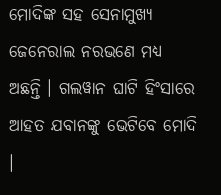ମୋଦିଙ୍କ ସହ ସେନାମୁଖ୍ୟ ଜେନେରାଲ ନରଭଣେ ମଧ୍ୟ ଅଛନ୍ତି । ଗଲୱାନ ଘାଟି ହିଂସାରେ ଆହତ ଯବାନଙ୍କୁ ଭେଟିବେ ମୋଦି ।